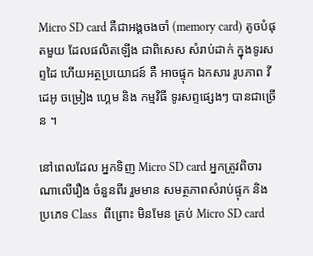Micro SD card គឺជាអង្គចងចាំ (memory card) តូចបំផុតមួយ ដែលផលិតឡើង ជាពិសេស សំរាប់ដាក់ ក្នុងទូរសព្ទដៃ ហើយអត្ថប្រយោជន៍ គឺ អាចផ្ទុក ឯកសារ រូបភាព វីដេអូ ចម្រៀង ហ្គេម និង កម្មវិធី ទូរសព្ទផ្សេងៗ បានជាច្រើន ។

នៅពេលដែល អ្នកទិញ Micro SD card អ្នកត្រូវពិចារណាលើរឿង ចំនួនពីរ រួមមាន សមត្ថភាពសំរាប់ផ្ទុក និង ប្រភេទ Class  ពីព្រោះ មិនមែន គ្រប់ Micro SD card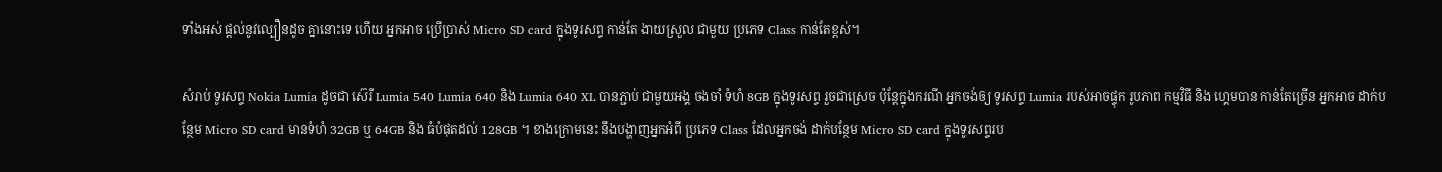ទាំងអស់ ផ្តល់នូវល្បឿនដូច គ្នានោះទេ ហើយ អ្នកអាច ប្រើប្រាស់ Micro SD card ក្នុងទូរសព្ទ កាន់តែ ងាយស្រួល ជាមួយ ប្រភេទ Class កាន់តែខ្ពស់។

សំរាប់ ទូរសព្ទ Nokia Lumia ដូចជា ស៊េរី Lumia 540 Lumia 640 និង Lumia 640 XL បានភ្ជាប់ ជាមួយអង្គ ចងចាំ ទំហំ 8GB ក្នុងទូរសព្ទ រួចជាស្រេច ប៉ុន្តែក្នុងករណី អ្នកចង់ឲ្យ ទូរសព្ទ Lumia របស់អាចផ្ទុក រូបភាព កម្មវិធី និង ហ្គេមបាន កាន់តែច្រើន អ្នកអាច ដាក់បន្ថែម Micro SD card មានទំហំ 32GB ឬ 64GB និង ធំបំផុតដល់ 128GB ។ ខាងក្រោមនេះ នឹងបង្ហាញអ្នកអំពី ប្រភេទ Class ដែលអ្នកចង់ ដាក់បន្ថែម Micro SD card ក្នុងទូរសព្ទរប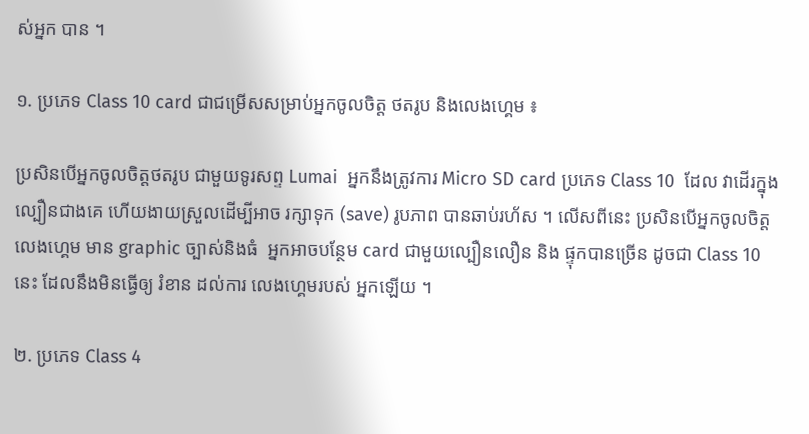ស់អ្នក បាន ។

១. ប្រភេទ Class 10 card ជាជម្រើសសម្រាប់អ្នកចូលចិត្ត ថតរូប និងលេងហ្គេម ៖

ប្រសិនបើអ្នកចូលចិត្តថតរូប ជាមួយទូរសព្ទ Lumai  អ្នកនឹងត្រូវការ Micro SD card ប្រភេទ Class 10  ដែល វាដើរក្នុងល្បឿនជាងគេ ហើយងាយស្រួលដើម្បីអាច រក្សាទុក (save) រូបភាព បានឆាប់រហ័ស ។ លើសពីនេះ ប្រសិនបើអ្នកចូលចិត្ត លេងហ្គេម មាន graphic ច្បាស់និងធំ  អ្នកអាចបន្ថែម card ជាមួយល្បឿនលឿន និង ផ្ទុកបានច្រើន ដូចជា Class 10 នេះ ដែលនឹងមិនធ្វើឲ្យ រំខាន ដល់ការ លេងហ្គេមរបស់ អ្នកឡើយ ។

២. ប្រភេទ Class 4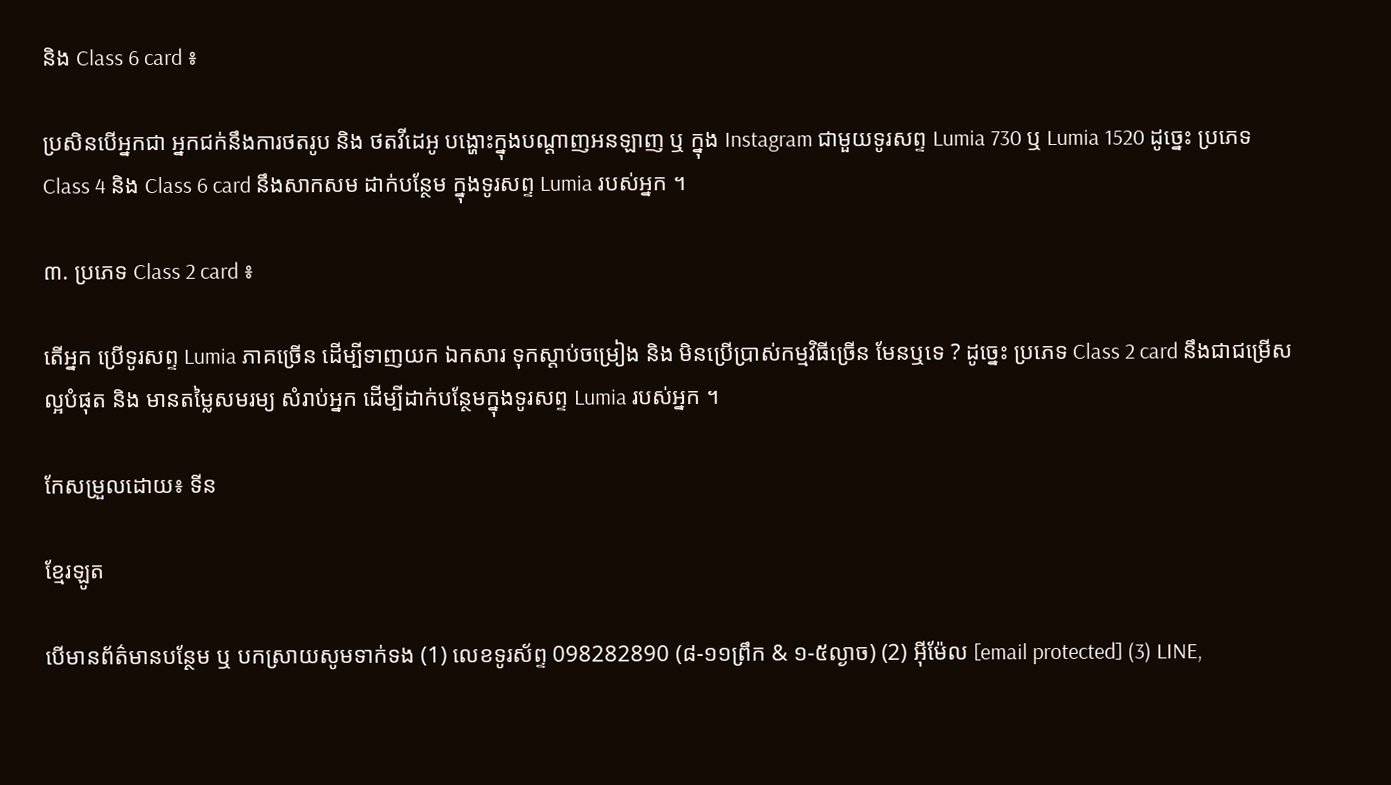និង Class 6 card ៖

ប្រសិនបើអ្នកជា អ្នកជក់នឹងការថតរូប និង ថតវីដេអូ បង្ហោះក្នុងបណ្តាញអនឡាញ ឬ ក្នុង Instagram ជាមួយទូរសព្ទ Lumia 730 ឬ Lumia 1520 ដូច្នេះ ប្រភេទ Class 4 និង Class 6 card នឹងសាកសម ដាក់បន្ថែម ក្នុងទូរសព្ទ Lumia របស់អ្នក ។

៣. ប្រភេទ Class 2 card ៖

តើអ្នក ប្រើទូរសព្ទ Lumia ភាគច្រើន ដើម្បីទាញយក ឯកសារ ទុកស្តាប់ចម្រៀង និង មិនប្រើប្រាស់កម្មវិធីច្រើន មែនឬទេ ? ដូច្នេះ ប្រភេទ Class 2 card នឹងជាជម្រើសល្អបំផុត និង មានតម្លៃសមរម្យ សំរាប់អ្នក ដើម្បីដាក់បន្ថែមក្នុងទូរសព្ទ Lumia របស់អ្នក ។

កែសម្រួលដោយ៖ ទីន

ខ្មែរឡូត

បើមានព័ត៌មានបន្ថែម ឬ បកស្រាយសូមទាក់ទង (1) លេខទូរស័ព្ទ 098282890 (៨-១១ព្រឹក & ១-៥ល្ងាច) (2) អ៊ីម៉ែល [email protected] (3) LINE,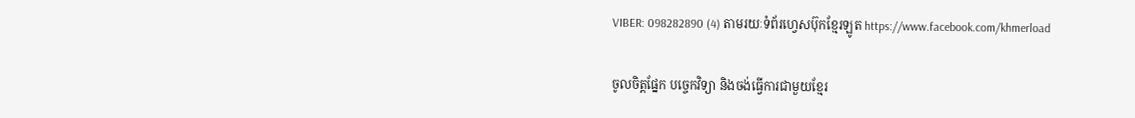VIBER: 098282890 (4) តាមរយៈទំព័រហ្វេសប៊ុកខ្មែរឡូត https://www.facebook.com/khmerload

ចូលចិត្តផ្នែក បច្ចេកវិទ្យា និងចង់ធ្វើការជាមួយខ្មែរ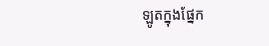ឡូតក្នុងផ្នែក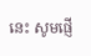នេះ សូមផ្ញើ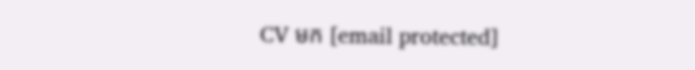CV មក [email protected]